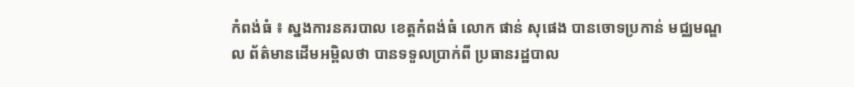កំពង់ធំ ៖ ស្នងការនគរបាល ខេត្តកំពង់ធំ លោក ផាន់ សុផេង បានចោទប្រកាន់ មជ្ឈមណ្ឌល ព័ត៌មានដើមអម្ពិលថា បានទទួលប្រាក់ពី ប្រធានរដ្ឋបាល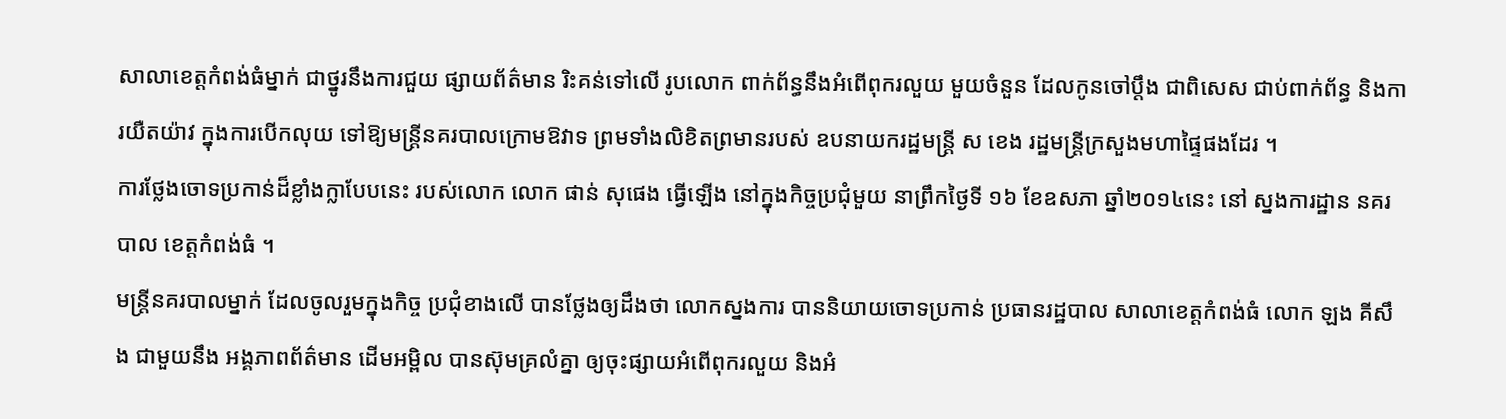សាលាខេត្តកំពង់ធំម្នាក់ ជាថ្នូរនឹងការជួយ ផ្សាយព័ត៌មាន រិះគន់ទៅលើ រូបលោក ពាក់ព័ន្ធនឹងអំពើពុករលួយ មួយចំនួន ដែលកូនចៅប្តឹង ជាពិសេស ជាប់ពាក់ព័ន្ធ និងការយឺតយ៉ាវ ក្នុងការបើកលុយ ទៅឱ្យមន្ដ្រីនគរបាលក្រោមឱវាទ ព្រមទាំងលិខិតព្រមានរបស់ ឧបនាយករដ្ឋមន្រ្តី ស ខេង រដ្ឋមន្ដ្រីក្រសួងមហាផ្ទៃផងដែរ ។
ការថ្លែងចោទប្រកាន់ដ៏ខ្លាំងក្លាបែបនេះ របស់លោក លោក ផាន់ សុផេង ធ្វើឡើង នៅក្នុងកិច្ចប្រជុំមួយ នាព្រឹកថ្ងៃទី ១៦ ខែឧសភា ឆ្នាំ២០១៤នេះ នៅ ស្នងការដ្ឋាន នគរបាល ខេត្តកំពង់ធំ ។
មន្រ្តីនគរបាលម្នាក់ ដែលចូលរួមក្នុងកិច្ច ប្រជុំខាងលើ បានថ្លែងឲ្យដឹងថា លោកស្នងការ បាននិយាយចោទប្រកាន់ ប្រធានរដ្ឋបាល សាលាខេត្តកំពង់ធំ លោក ឡង គីសឹង ជាមួយនឹង អង្គភាពព័ត៌មាន ដើមអម្ពិល បានស៊ុមគ្រលំគ្នា ឲ្យចុះផ្សាយអំពើពុករលួយ និងអំ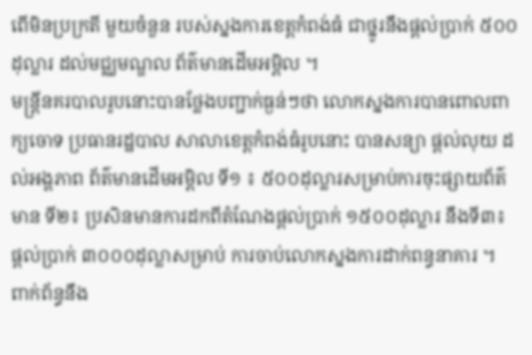ពើមិនប្រក្រតី មួយចំនួន របស់ស្នងការខេត្តកំពង់ធំ ជាថ្នូរនឹងផ្តល់ប្រាក់ ៥០០ដុល្លារ ដល់មជ្ឈមណ្ឌល ព័ត៌មានដើមអម្ពិល ។
មន្រ្តីនគរបាលរូបនោះបានថ្លែងបញ្ជាក់ធ្ងន់ៗថា លោកស្នងការបានពោលពាក្យចោទ ប្រធានរដ្ឋបាល សាលាខេត្តកំពង់ធំរូបនោះ បានសន្យា ផ្តល់លុយ ដល់អង្គភាព ព័ត៌មានដើមអម្ពិល ទី១ ៖ ៥០០ដុល្លារសម្រាប់ការចុះផ្សាយព័ត៌មាន ទី២៖ ប្រសិនមានការដកពីតំណែងផ្តល់ប្រាក់ ១៥០០ដុល្លារ នឹងទី៣៖ ផ្តល់ប្រាក់ ៣០០០ដុល្លាសម្រាប់ ការចាប់លោកស្នងការដាក់ពន្ធនាគារ ។
ពាក់ព័ន្ធនឹង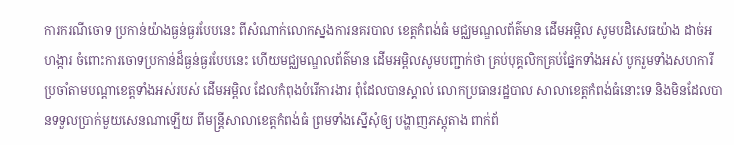ការករណីចោទ ប្រកាន់យ៉ាងធ្ងន់ធ្ងរបែបនេះ ពីសំណាក់លោកស្នងការនគរបាល ខេត្តកំពង់ធំ មជ្ឈមណ្ឌលព័ត៌មាន ដើមអម្ពិល សូមបដិសេធយ៉ាង ដាច់អហង្ការ ចំពោះការចោទប្រកាន់ដ៏ធ្ងន់ធ្ងរបែបនេះ ហើយមជ្ឈមណ្ឌលព័ត៌មាន ដើមអម្ពិលសូមបញ្ជាក់ថា គ្រប់បុគ្គលិកគ្រប់ផ្នែកទាំងអស់ បូករួមទាំងសហការីប្រចាំតាមបណ្តាខេត្តទាំងអស់របស់ ដើមអម្ពិល ដែលកំពុងបំរើការងារ ពុំដែលបានស្គាល់ លោកប្រធានរដ្ឋបាល សាលាខេត្តកំពង់ធំនោះទេ និងមិនដែលបានទទួលប្រាក់មួយសេនណាឡើយ ពីមន្រ្តីសាលាខេត្តកំពង់ធំ ព្រមទាំងស្នើសុំឲ្យ បង្ហាញភស្តុតាង ពាក់ព័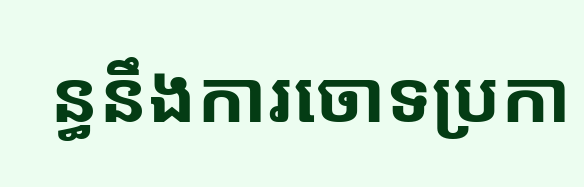ន្ធនឹងការចោទប្រកា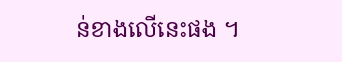ន់ខាងលើនេះផង ។